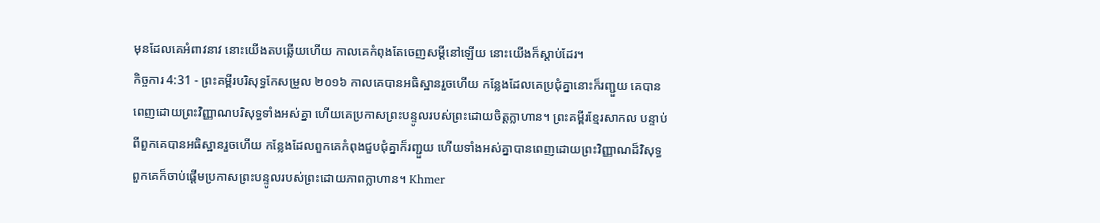មុនដែលគេអំពាវនាវ នោះយើងតបឆ្លើយហើយ កាលគេកំពុងតែចេញសម្ដីនៅឡើយ នោះយើងក៏ស្តាប់ដែរ។
កិច្ចការ 4:31 - ព្រះគម្ពីរបរិសុទ្ធកែសម្រួល ២០១៦ កាលគេបានអធិស្ឋានរួចហើយ កន្លែងដែលគេប្រជុំគ្នានោះក៏រញ្ជួយ គេបានពេញដោយព្រះវិញ្ញាណបរិសុទ្ធទាំងអស់គ្នា ហើយគេប្រកាសព្រះបន្ទូលរបស់ព្រះដោយចិត្តក្លាហាន។ ព្រះគម្ពីរខ្មែរសាកល បន្ទាប់ពីពួកគេបានអធិស្ឋានរួចហើយ កន្លែងដែលពួកគេកំពុងជួបជុំគ្នាក៏រញ្ជួយ ហើយទាំងអស់គ្នាបានពេញដោយព្រះវិញ្ញាណដ៏វិសុទ្ធ ពួកគេក៏ចាប់ផ្ដើមប្រកាសព្រះបន្ទូលរបស់ព្រះដោយភាពក្លាហាន។ Khmer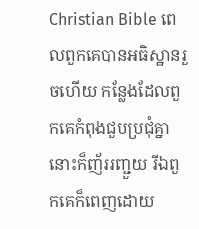Christian Bible ពេលពួកគេបានអធិស្ឋានរួចហើយ កន្លែងដែលពួកគេកំពុងជួបប្រជុំគ្នានោះក៏ញ័ររញ្ជួយ រីឯពួកគេក៏ពេញដោយ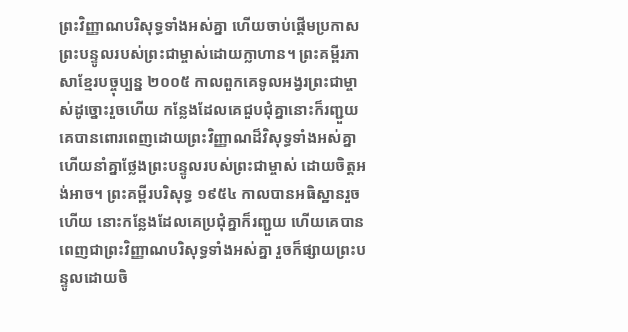ព្រះវិញ្ញាណបរិសុទ្ធទាំងអស់គ្នា ហើយចាប់ផ្ដើមប្រកាសព្រះបន្ទូលរបស់ព្រះជាម្ចាស់ដោយក្លាហាន។ ព្រះគម្ពីរភាសាខ្មែរបច្ចុប្បន្ន ២០០៥ កាលពួកគេទូលអង្វរព្រះជាម្ចាស់ដូច្នោះរួចហើយ កន្លែងដែលគេជួបជុំគ្នានោះក៏រញ្ជួយ គេបានពោរពេញដោយព្រះវិញ្ញាណដ៏វិសុទ្ធទាំងអស់គ្នា ហើយនាំគ្នាថ្លែងព្រះបន្ទូលរបស់ព្រះជាម្ចាស់ ដោយចិត្តអង់អាច។ ព្រះគម្ពីរបរិសុទ្ធ ១៩៥៤ កាលបានអធិស្ឋានរួចហើយ នោះកន្លែងដែលគេប្រជុំគ្នាក៏រញ្ជួយ ហើយគេបានពេញជាព្រះវិញ្ញាណបរិសុទ្ធទាំងអស់គ្នា រួចក៏ផ្សាយព្រះបន្ទូលដោយចិ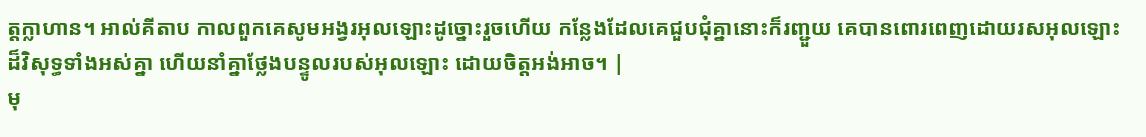ត្តក្លាហាន។ អាល់គីតាប កាលពួកគេសូមអង្វរអុលឡោះដូច្នោះរួចហើយ កន្លែងដែលគេជួបជុំគ្នានោះក៏រញ្ជួយ គេបានពោរពេញដោយរសអុលឡោះដ៏វិសុទ្ធទាំងអស់គ្នា ហើយនាំគ្នាថ្លែងបន្ទូលរបស់អុលឡោះ ដោយចិត្ដអង់អាច។ |
មុ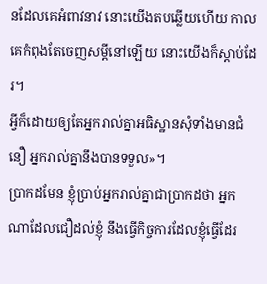នដែលគេអំពាវនាវ នោះយើងតបឆ្លើយហើយ កាលគេកំពុងតែចេញសម្ដីនៅឡើយ នោះយើងក៏ស្តាប់ដែរ។
អ្វីក៏ដោយឲ្យតែអ្នករាល់គ្នាអធិស្ឋានសុំទាំងមានជំនឿ អ្នករាល់គ្នានឹងបានទទួល»។
ប្រាកដមែន ខ្ញុំប្រាប់អ្នករាល់គ្នាជាប្រាកដថា អ្នកណាដែលជឿដល់ខ្ញុំ នឹងធ្វើកិច្ចការដែលខ្ញុំធ្វើដែរ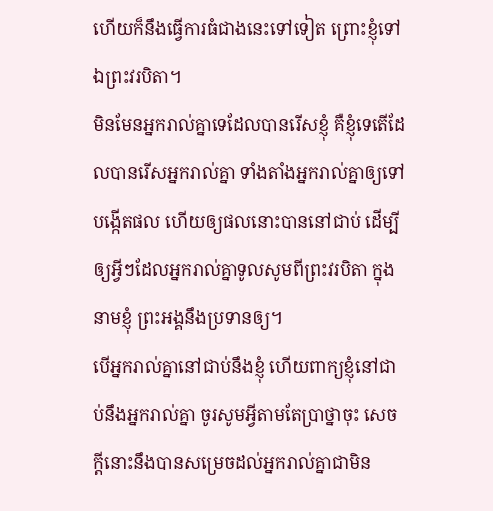ហើយក៏នឹងធ្វើការធំជាងនេះទៅទៀត ព្រោះខ្ញុំទៅឯព្រះវរបិតា។
មិនមែនអ្នករាល់គ្នាទេដែលបានរើសខ្ញុំ គឺខ្ញុំទេតើដែលបានរើសអ្នករាល់គ្នា ទាំងតាំងអ្នករាល់គ្នាឲ្យទៅបង្កើតផល ហើយឲ្យផលនោះបាននៅជាប់ ដើម្បីឲ្យអ្វីៗដែលអ្នករាល់គ្នាទូលសូមពីព្រះវរបិតា ក្នុងនាមខ្ញុំ ព្រះអង្គនឹងប្រទានឲ្យ។
បើអ្នករាល់គ្នានៅជាប់នឹងខ្ញុំ ហើយពាក្យខ្ញុំនៅជាប់នឹងអ្នករាល់គ្នា ចូរសូមអ្វីតាមតែប្រាថ្នាចុះ សេចក្ដីនោះនឹងបានសម្រេចដល់អ្នករាល់គ្នាជាមិន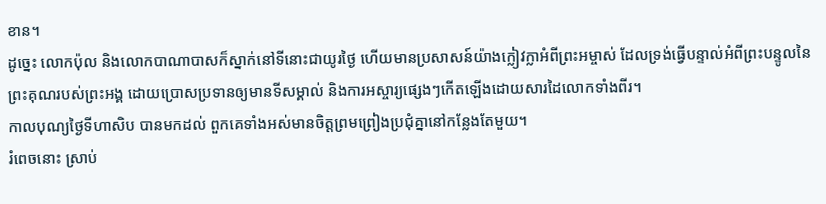ខាន។
ដូច្នេះ លោកប៉ុល និងលោកបាណាបាសក៏ស្នាក់នៅទីនោះជាយូរថ្ងៃ ហើយមានប្រសាសន៍យ៉ាងក្លៀវក្លាអំពីព្រះអម្ចាស់ ដែលទ្រង់ធ្វើបន្ទាល់អំពីព្រះបន្ទូលនៃព្រះគុណរបស់ព្រះអង្គ ដោយប្រោសប្រទានឲ្យមានទីសម្គាល់ និងការអស្ចារ្យផ្សេងៗកើតឡើងដោយសារដៃលោកទាំងពីរ។
កាលបុណ្យថ្ងៃទីហាសិប បានមកដល់ ពួកគេទាំងអស់មានចិត្តព្រមព្រៀងប្រជុំគ្នានៅកន្លែងតែមួយ។
រំពេចនោះ ស្រាប់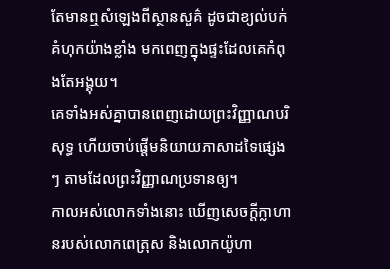តែមានឮសំឡេងពីស្ថានសួគ៌ ដូចជាខ្យល់បក់គំហុកយ៉ាងខ្លាំង មកពេញក្នុងផ្ទះដែលគេកំពុងតែអង្គុយ។
គេទាំងអស់គ្នាបានពេញដោយព្រះវិញ្ញាណបរិសុទ្ធ ហើយចាប់ផ្តើមនិយាយភាសាដទៃផ្សេងៗ តាមដែលព្រះវិញ្ញាណប្រទានឲ្យ។
កាលអស់លោកទាំងនោះ ឃើញសេចក្ដីក្លាហានរបស់លោកពេត្រុស និងលោកយ៉ូហា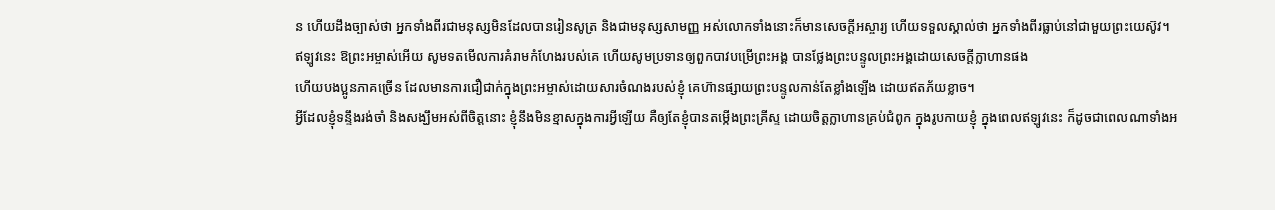ន ហើយដឹងច្បាស់ថា អ្នកទាំងពីរជាមនុស្សមិនដែលបានរៀនសូត្រ និងជាមនុស្សសាមញ្ញ អស់លោកទាំងនោះក៏មានសេចក្ដីអស្ចារ្យ ហើយទទួលស្គាល់ថា អ្នកទាំងពីរធ្លាប់នៅជាមួយព្រះយេស៊ូវ។
ឥឡូវនេះ ឱព្រះអម្ចាស់អើយ សូមទតមើលការគំរាមកំហែងរបស់គេ ហើយសូមប្រទានឲ្យពួកបាវបម្រើព្រះអង្គ បានថ្លែងព្រះបន្ទូលព្រះអង្គដោយសេចក្ដីក្លាហានផង
ហើយបងប្អូនភាគច្រើន ដែលមានការជឿជាក់ក្នុងព្រះអម្ចាស់ដោយសារចំណងរបស់ខ្ញុំ គេហ៊ានផ្សាយព្រះបន្ទូលកាន់តែខ្លាំងឡើង ដោយឥតភ័យខ្លាច។
អ្វីដែលខ្ញុំទន្ទឹងរង់ចាំ និងសង្ឃឹមអស់ពីចិត្តនោះ ខ្ញុំនឹងមិនខ្មាសក្នុងការអ្វីឡើយ គឺឲ្យតែខ្ញុំបានតម្កើងព្រះគ្រីស្ទ ដោយចិត្តក្លាហានគ្រប់ជំពូក ក្នុងរូបកាយខ្ញុំ ក្នុងពេលឥឡូវនេះ ក៏ដូចជាពេលណាទាំងអ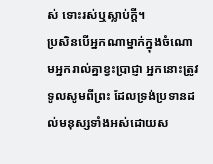ស់ ទោះរស់ឬស្លាប់ក្តី។
ប្រសិនបើអ្នកណាម្នាក់ក្នុងចំណោមអ្នករាល់គ្នាខ្វះប្រាជ្ញា អ្នកនោះត្រូវទូលសូមពីព្រះ ដែលទ្រង់ប្រទានដល់មនុស្សទាំងអស់ដោយស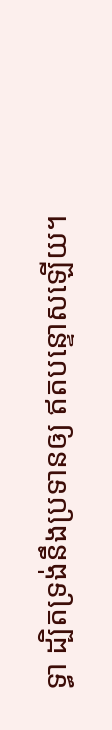ទ្ធា ដ្បិតទ្រង់នឹងប្រទានឲ្យ ឥតបន្ទោសឡើយ។